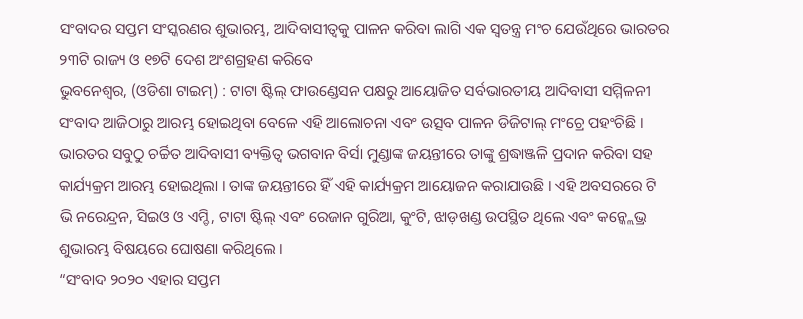ସଂବାଦର ସପ୍ତମ ସଂସ୍କରଣର ଶୁଭାରମ୍ଭ, ଆଦିବାସୀତ୍ୱକୁ ପାଳନ କରିବା ଲାଗି ଏକ ସ୍ୱତନ୍ତ୍ର ମଂଚ ଯେଉଁଥିରେ ଭାରତର ୨୩ଟି ରାଜ୍ୟ ଓ ୧୭ଟି ଦେଶ ଅଂଶଗ୍ରହଣ କରିବେ
ଭୁବନେଶ୍ବର, (ଓଡିଶା ଟାଇମ୍) : ଟାଟା ଷ୍ଟିଲ୍ ଫାଉଣ୍ଡେସନ ପକ୍ଷରୁ ଆୟୋଜିତ ସର୍ବଭାରତୀୟ ଆଦିବାସୀ ସମ୍ମିଳନୀ ସଂବାଦ ଆଜିଠାରୁ ଆରମ୍ଭ ହୋଇଥିବା ବେଳେ ଏହି ଆଲୋଚନା ଏବଂ ଉତ୍ସବ ପାଳନ ଡିଜିଟାଲ୍ ମଂଚ୍ରେ ପହଂଚିଛି । ଭାରତର ସବୁଠୁ ଚର୍ଚ୍ଚିତ ଆଦିବାସୀ ବ୍ୟକ୍ତିତ୍ୱ ଭଗବାନ ବିର୍ସା ମୁଣ୍ଡାଙ୍କ ଜୟନ୍ତୀରେ ତାଙ୍କୁ ଶ୍ରଦ୍ଧାଞ୍ଜଳି ପ୍ରଦାନ କରିବା ସହ କାର୍ଯ୍ୟକ୍ରମ ଆରମ୍ଭ ହୋଇଥିଲା । ତାଙ୍କ ଜୟନ୍ତୀରେ ହିଁ ଏହି କାର୍ଯ୍ୟକ୍ରମ ଆୟୋଜନ କରାଯାଉଛି । ଏହି ଅବସରରେ ଟି ଭି ନରେନ୍ଦ୍ରନ, ସିଇଓ ଓ ଏମ୍ଡି, ଟାଟା ଷ୍ଟିଲ୍ ଏବଂ ରେଜାନ ଗୁରିଆ, କୁଂଟି, ଝାଡ଼ଖଣ୍ଡ ଉପସ୍ଥିତ ଥିଲେ ଏବଂ କନ୍କ୍ଲେଭ୍ର ଶୁଭାରମ୍ଭ ବିଷୟରେ ଘୋଷଣା କରିଥିଲେ ।
“ସଂବାଦ ୨୦୨୦ ଏହାର ସପ୍ତମ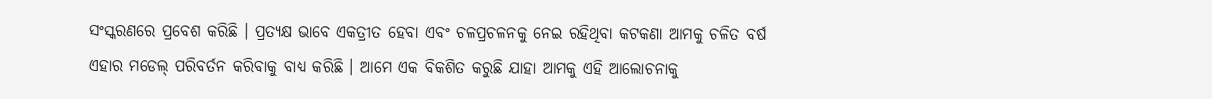ସଂସ୍କରଣରେ ପ୍ରବେଶ କରିଛି । ପ୍ରତ୍ୟକ୍ଷ ଭାବେ ଏକତ୍ରୀତ ହେବା ଏବଂ ଚଳପ୍ରଚଳନକୁ ନେଇ ରହିଥିବା କଟକଣା ଆମକୁ ଚଳିତ ବର୍ଷ ଏହାର ମଡେଲ୍ ପରିବର୍ତନ କରିବାକୁ ବାଧ୍ୟ କରିଛି । ଆମେ ଏକ ବିକଶିତ କରୁଛି ଯାହା ଆମକୁ ଏହି ଆଲୋଚନାକୁ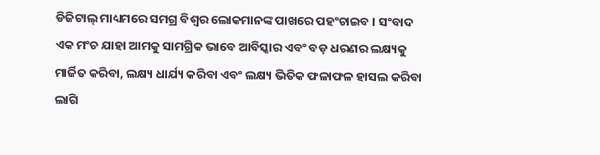ଡିଜିଟାଲ୍ ମାଧ୍ୟମରେ ସମଗ୍ର ବିଶ୍ୱର ଲୋକମାନଙ୍କ ପାଖରେ ପହଂଚାଇବ । ସଂବାଦ ଏକ ମଂଚ ଯାହା ଆମକୁ ସାମଗ୍ରିକ ଭାବେ ଆବିସ୍କାର ଏବଂ ବଡ଼ ଧରଣର ଲକ୍ଷ୍ୟକୁ ମାର୍ଜିତ କରିବା, ଲକ୍ଷ୍ୟ ଧାର୍ଯ୍ୟ କରିବା ଏବଂ ଲକ୍ଷ୍ୟ ଭିତିକ ଫଳାଫଳ ହାସଲ କରିବା ଲାଗି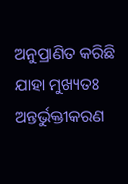ଅନୁପ୍ରାଣିତ କରିଛି ଯାହା ମୁଖ୍ୟତଃ ଅନ୍ତର୍ଭୁକ୍ତୀକରଣ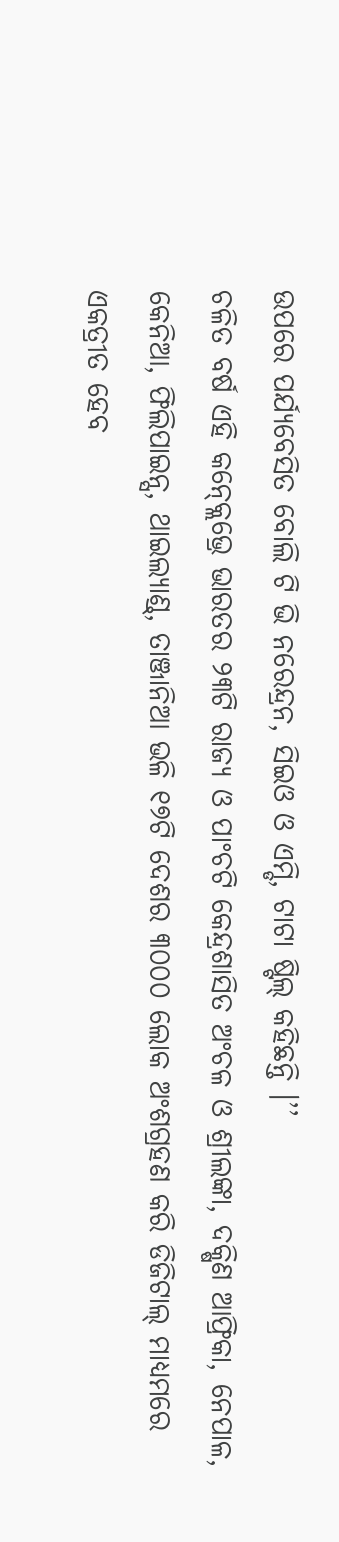ଉପରେ ପର୍ଯ୍ୟବେସିତ ବୋଲି ଟି ଭି ନରେନ୍ଦ୍ରନ, ସିଇଓ ଓ ଏମ୍ଡି, ଟାଟା ଷ୍ଟିଲ୍ କହିଛନ୍ତି ।’’
ଚଳିତ ବର୍ଷ ଏହି କନ୍କ୍ଲେଭ୍ରେ ଭାରତର ୨୩ଟି ରାଜ୍ୟ ଓ ପାଂଚଟି କେନ୍ଦ୍ରଶାସିତ ଅଂଚଳ ଓ ଶ୍ରୀଲଙ୍କା, ଦକ୍ଷିଣ ଆଫ୍ରିକା, ନେପାଳ, କେନିଆ, ଫିଲିପାଇନ୍ସ, ଥାଇଲ୍ୟାଣ୍ଡ୍, ତାଞ୍ଜାନିଆ ଭଳି ୧୭ଟି ଦେଶର ୩୦୦୦ ଲୋକ ଅଂଶଗ୍ରହଣ କରି ଡିଜିଟାଲ୍ ମାଧ୍ୟମରେ ଏକତ୍ରୀତ ହେବ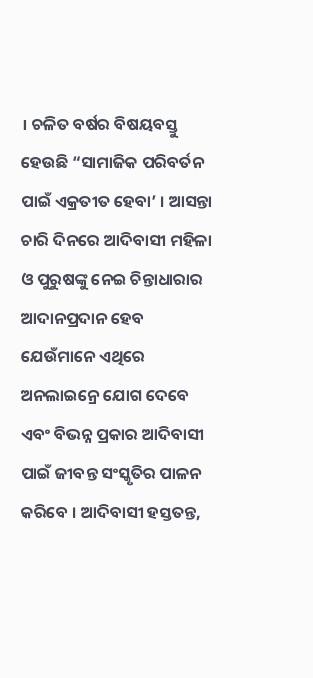। ଚଳିତ ବର୍ଷର ବିଷୟବସ୍ତୁ ହେଉଛି “ସାମାଜିକ ପରିବର୍ତନ ପାଇଁ ଏକ୍ରତୀତ ହେବା’ । ଆସନ୍ତା ଚାରି ଦିନରେ ଆଦିବାସୀ ମହିଳା ଓ ପୁରୁଷଙ୍କୁ ନେଇ ଚିନ୍ତାଧାରାର ଆଦାନପ୍ରଦାନ ହେବ ଯେଉଁମାନେ ଏଥିରେ ଅନଲାଇନ୍ରେ ଯୋଗ ଦେବେ ଏବଂ ବିଭନ୍ନ ପ୍ରକାର ଆଦିବାସୀ ପାଇଁ ଜୀବନ୍ତ ସଂସ୍କୃତିର ପାଳନ କରିବେ । ଆଦିବାସୀ ହସ୍ତତନ୍ତ,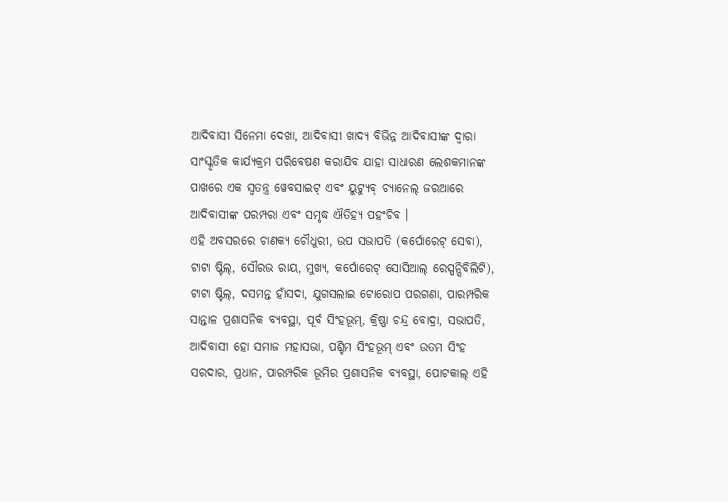ଆଦିବାସୀ ସିନେମା ଦେଖା, ଆଦିବାସୀ ଖାଦ୍ୟ ବିଭିନ୍ନ ଆଦିବାସୀଙ୍କ ଦ୍ୱାରା ସାଂସ୍କୃତିକ କାର୍ଯ୍ୟକ୍ରମ ପରିବେଷଣ କରାଯିବ ଯାହା ସାଧାରଣ ଲେଶକମାନଙ୍କ ପାଖରେ ଏକ ସ୍ୱତନ୍ତ୍ର ୱେବସାଇଟ୍ ଏବଂ ୟୁଟ୍ୟୁବ୍ ଚ୍ୟାନେଲ୍ ଜରଆରେ ଆଦିବାସୀଙ୍କ ପରମ୍ପରା ଏବଂ ସମୃଦ୍ଧ ଐତିହ୍ୟ ପହଂଚିବ ।
ଏହି ଅବସରରେ ଚାଣକ୍ୟ ଚୌଧୁରୀ, ଉପ ସଭାପତି (କର୍ପୋରେଟ୍ ସେବା), ଟାଟା ଷ୍ଟିଲ୍, ସୌରଭ ରାୟ, ମୁଖ୍ୟ, କର୍ପୋରେଟ୍ ସୋସିଆଲ୍ ରେସ୍ପନ୍ସିବିଲିଟି), ଟାଟା ଷ୍ଟିଲ୍, ଦସମନ୍ତ ହାଁସଦା, ଯୁଗସଲାଇ ଟୋରୋପ ପରଗଣା, ପାରମ୍ପରିକ ସାନ୍ତାଳ ପ୍ରଶାସନିକ ବ୍ୟବସ୍ଥା, ପୂର୍ବ ସିଂହଭୂମ୍, କ୍ରିଷ୍ଣା ଚନ୍ଦ୍ର ବୋଦ୍ରା, ସଭାପତି, ଆଦିବାସୀ ହୋ ସମାଜ ମହାସଭା, ପଶ୍ଚିମ ସିଂହଭୂମ୍ ଏବଂ ଉତମ ସିଂହ ସରଦାର, ପ୍ରଧାନ, ପାରମ୍ପରିକ ଭୂମିର ପ୍ରଶାସନିକ ବ୍ୟବସ୍ଥା, ପୋଟକାଲ୍ ଏହି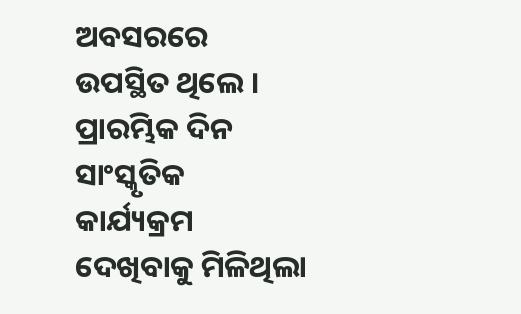ଅବସରରେ ଉପସ୍ଥିତ ଥିଲେ ।
ପ୍ରାରମ୍ଭିକ ଦିନ ସାଂସ୍କୃତିକ କାର୍ଯ୍ୟକ୍ରମ ଦେଖିବାକୁ ମିଳିଥିଲା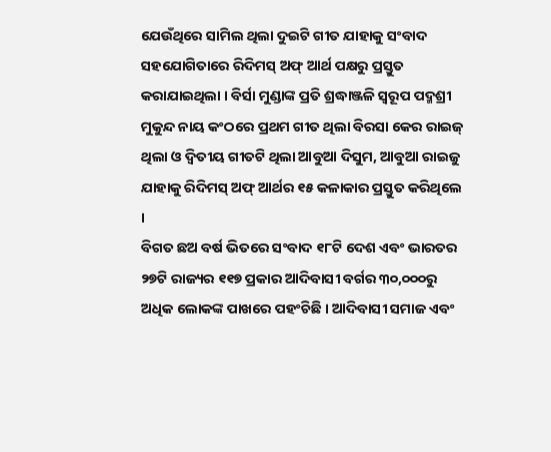ଯେଉଁଥିରେ ସାମିଲ ଥିଲା ଦୁଇଟି ଗୀତ ଯାହାକୁ ସଂବାଦ ସହଯୋଗିତାରେ ରିଦିମସ୍ ଅଫ୍ ଆର୍ଥ ପକ୍ଷରୁ ପ୍ରସ୍ତୁତ କରାଯାଇଥିଲା । ବିର୍ସା ମୁଣ୍ଡାଙ୍କ ପ୍ରତି ଶ୍ରଦ୍ଧାଞ୍ଜଳି ସ୍ୱରୂପ ପଦ୍ମଶ୍ରୀ ମୁକୁନ୍ଦ ନାୟ କଂଠରେ ପ୍ରଥମ ଗୀତ ଥିଲା ବିରସା କେର ରାଇଜ୍ ଥିଲା ଓ ଦ୍ୱିତୀୟ ଗୀତଟି ଥିଲା ଆବୁଆ ଦିସୁମ, ଆବୁଆ ରାଇଜୁ ଯାହାକୁ ରିଦିମସ୍ ଅଫ୍ ଆର୍ଥର ୧୫ କଳାକାର ପ୍ରସ୍ତୁତ କରିଥିଲେ ।
ବିଗତ ଛଅ ବର୍ଷ ଭିତରେ ସଂବାଦ ୧୮ଟି ଦେଶ ଏବଂ ଭାରତର ୨୭ଟି ରାଜ୍ୟର ୧୧୭ ପ୍ରକାର ଆଦିବାସୀ ବର୍ଗର ୩୦,୦୦୦ରୁ ଅଧିକ ଲୋକଙ୍କ ପାଖରେ ପହଂଚିଛି । ଆଦିବାସୀ ସମାଜ ଏବଂ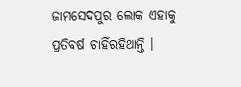ଜାମସେଦପୁର ଲୋକ ଏହାକୁ ପ୍ରତିବର୍ଷ ଚାହିଁରହିଥାନ୍ତି ।